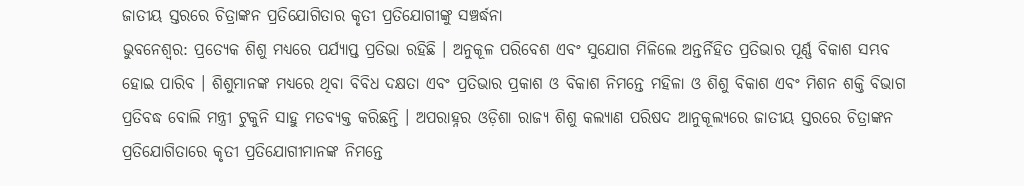ଜାତୀୟ ସ୍ତରରେ ଚିତ୍ରାଙ୍କନ ପ୍ରତିଯୋଗିତାର କୃତୀ ପ୍ରତିଯୋଗୀଙ୍କୁ ସଞ୍ଚର୍ଦ୍ଧନା
ଭୁବନେଶ୍ୱର: ପ୍ରତ୍ୟେକ ଶିଶୁ ମଧ୍ୟରେ ପର୍ଯ୍ୟାପ୍ତ ପ୍ରତିଭା ରହିଛି । ଅନୁକୂଳ ପରିବେଶ ଏବଂ ସୁଯୋଗ ମିଳିଲେ ଅନ୍ତର୍ନିହିତ ପ୍ରତିଭାର ପୂର୍ଣ୍ଣ ବିକାଶ ସମ୍ଭବ ହୋଇ ପାରିବ । ଶିଶୁମାନଙ୍କ ମଧ୍ୟରେ ଥିବା ବିବିଧ ଦକ୍ଷତା ଏବଂ ପ୍ରତିଭାର ପ୍ରକାଶ ଓ ବିକାଶ ନିମନ୍ତେ ମହିଳା ଓ ଶିଶୁ ବିକାଶ ଏବଂ ମିଶନ ଶକ୍ତି ବିଭାଗ ପ୍ରତିବଦ୍ଧ ବୋଲି ମନ୍ତ୍ରୀ ଟୁକୁନି ସାହୁ ମତବ୍ୟକ୍ତ କରିଛନ୍ତି । ଅପରାହ୍ନର ଓଡ଼ିଶା ରାଜ୍ୟ ଶିଶୁ କଲ୍ୟାଣ ପରିଷଦ ଆନୁକୂଲ୍ୟରେ ଜାତୀୟ ସ୍ତରରେ ଚିତ୍ରାଙ୍କନ ପ୍ରତିଯୋଗିତାରେ କୃତୀ ପ୍ରତିଯୋଗୀମାନଙ୍କ ନିମନ୍ତେ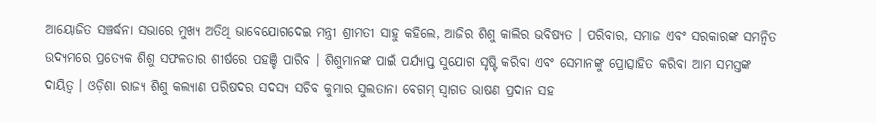ଆୟୋଜିତ ସଞ୍ଚର୍ଦ୍ଧନା ସଭାରେ ମୁଖ୍ୟ ଅତିଥି ଭାବେଯୋଗଦେଇ ମନ୍ତ୍ରୀ ଶ୍ରୀମତୀ ସାହୁ କହିଲେ, ଆଜିର ଶିଶୁ କାଲିର ଭବିଷ୍ୟତ । ପରିବାର, ସମାଜ ଏବଂ ସରକାରଙ୍କ ସମନ୍ୱିତ ଉଦ୍ୟମରେ ପ୍ରତ୍ୟେକ ଶିଶୁ ସଫଳତାର ଶୀର୍ଷରେ ପହଞ୍ଚି ପାରିବ । ଶିଶୁମାନଙ୍କ ପାଇଁ ପର୍ଯ୍ୟାପ୍ତ ସୁଯୋଗ ସୃଷ୍ଟି କରିବା ଏବଂ ସେମାନଙ୍କୁ ପ୍ରୋତ୍ସାହିତ କରିବା ଆମ ସମସ୍ତଙ୍କ ଦାୟିତ୍ୱ । ଓଡ଼ିଶା ରାଜ୍ୟ ଶିଶୁ କଲ୍ୟାଣ ପରିଷଦର ସଦସ୍ୟ ସଚିବ କୁମାର ସୁଲତାନା ବେଗମ୍ ସ୍ୱାଗତ ଭାଷଣ ପ୍ରଦାନ ସହ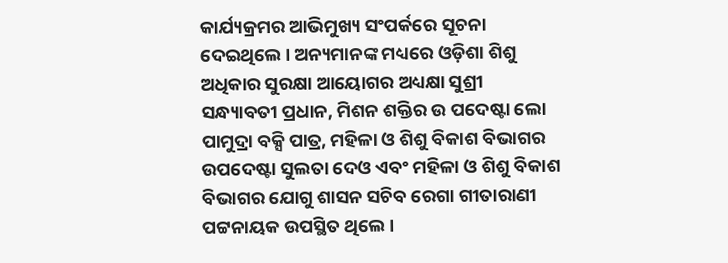କାର୍ଯ୍ୟକ୍ରମର ଆଭିମୁଖ୍ୟ ସଂପର୍କରେ ସୂଚନା ଦେଇଥିଲେ । ଅନ୍ୟମାନଙ୍କ ମଧ୍ୟରେ ଓଡ଼ିଶା ଶିଶୁ ଅଧିକାର ସୁରକ୍ଷା ଆୟୋଗର ଅଧ୍ୟକ୍ଷା ସୁଶ୍ରୀ ସନ୍ଧ୍ୟାବତୀ ପ୍ରଧାନ, ମିଶନ ଶକ୍ତିର ଉ ପଦେଷ୍ଟା ଲୋ ପାମୁଦ୍ରା ବକ୍ସି ପାତ୍ର, ମହିଳା ଓ ଶିଶୁ ବିକାଶ ବିଭାଗର ଉପଦେଷ୍ଟା ସୁଲତା ଦେଓ ଏବଂ ମହିଳା ଓ ଶିଶୁ ବିକାଶ ବିଭାଗର ଯୋଗୁ ଶାସନ ସଚିବ ରେଗା ଗୀତାରାଣୀ ପଟ୍ଟନାୟକ ଉପସ୍ଥିତ ଥିଲେ ।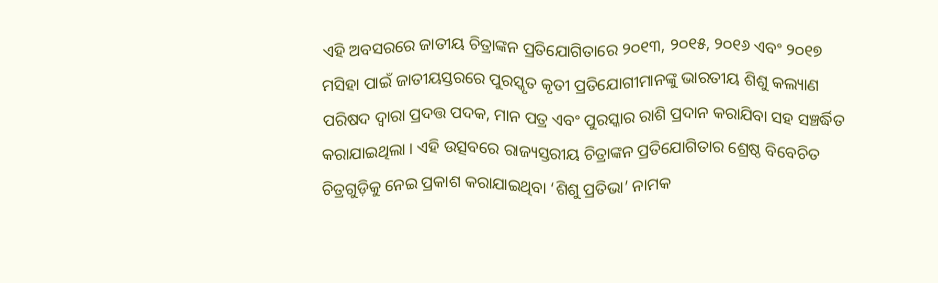ଏହି ଅବସରରେ ଜାତୀୟ ଚିତ୍ରାଙ୍କନ ପ୍ରତିଯୋଗିତାରେ ୨୦୧୩, ୨୦୧୫, ୨୦୧୬ ଏବଂ ୨୦୧୭ ମସିହା ପାଇଁ ଜାତୀୟସ୍ତରରେ ପୁରସ୍କୃତ କୃତୀ ପ୍ରତିଯୋଗୀମାନଙ୍କୁ ଭାରତୀୟ ଶିଶୁ କଲ୍ୟାଣ ପରିଷଦ ଦ୍ୱାରା ପ୍ରଦତ୍ତ ପଦକ, ମାନ ପତ୍ର ଏବଂ ପୁରସ୍କାର ରାଶି ପ୍ରଦାନ କରାଯିବା ସହ ସଞ୍ଚର୍ଦ୍ଧିତ କରାଯାଇଥିଲା । ଏହି ଉତ୍ସବରେ ରାଜ୍ୟସ୍ତରୀୟ ଚିତ୍ରାଙ୍କନ ପ୍ରତିଯୋଗିତାର ଶ୍ରେଷ୍ଠ ବିବେଚିତ ଚିତ୍ରଗୁଡ଼ିକୁ ନେଇ ପ୍ରକାଶ କରାଯାଇଥିବା ‘ଶିଶୁ ପ୍ରତିଭା’ ନାମକ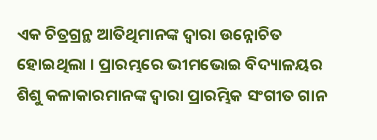ଏକ ଚିତ୍ରଗ୍ରନ୍ଥ ଆତିଥିମାନଙ୍କ ଦ୍ୱାରା ଉନ୍ନୋଚିତ ହୋଇଥିଲା । ପ୍ରାରମ୍ଭରେ ଭୀମଭୋଇ ବିଦ୍ୟାଳୟର ଶିଶୁ କଳାକାରମାନଙ୍କ ଦ୍ୱାରା ପ୍ରାରମ୍ଭିକ ସଂଗୀତ ଗାନ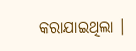କରାଯାଇଥିଲା ।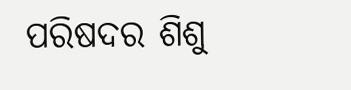ପରିଷଦର ଶିଶୁ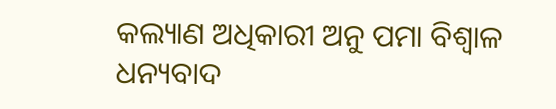କଲ୍ୟାଣ ଅଧିକାରୀ ଅନୁ ପମା ବିଶ୍ୱାଳ ଧନ୍ୟବାଦ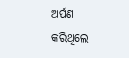ଅର୍ପଣ କରିଥିଲେ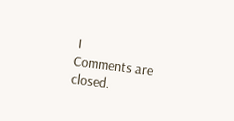।
Comments are closed.